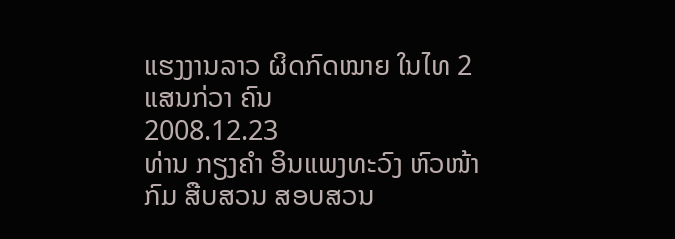ແຮງງານລາວ ຜິດກົດໝາຍ ໃນໄທ 2 ແສນກ່ວາ ຄົນ
2008.12.23
ທ່ານ ກຽງຄໍາ ອິນແພງທະວົງ ຫົວໜ້າກົມ ສືບສວນ ສອບສວນ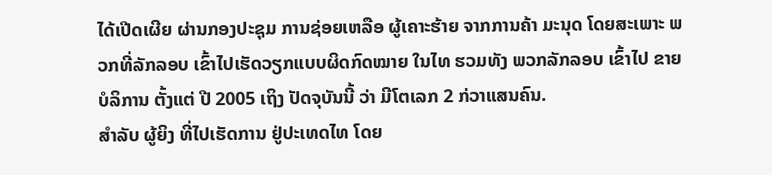ໄດ້ເປີດເຜີຍ ຜ່ານກອງປະຊຸມ ການຊ່ອຍເຫລືອ ຜູ້ເຄາະຮ້າຍ ຈາກການຄ້າ ມະນຸດ ໂດຍສະເພາະ ພວກທີ່ລັກລອບ ເຂົ້າໄປເຮັດວຽກແບບຜິດກົດໝາຍ ໃນໄທ ຮວມທັງ ພວກລັກລອບ ເຂົ້າໄປ ຂາຍບໍລິການ ຕັ້ງແຕ່ ປີ 2005 ເຖິງ ປັດຈຸບັນນີ້ ວ່າ ມີໂຕເລກ 2 ກ່ວາແສນຄົນ.
ສໍາລັບ ຜູ້ຍິງ ທີ່ໄປເຮັດການ ຢູ່ປະເທດໄທ ໂດຍ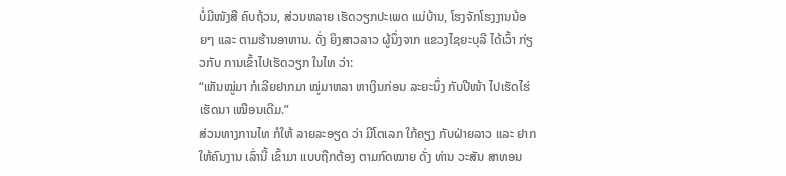ບໍ່ມີໜັງສື ຄົບຖ້ວນ, ສ່ວນຫລາຍ ເຮັດວຽກປະເພດ ແມ່ບ້ານ, ໂຮງຈັກໂຮງງານນ້ອຍໆ ແລະ ຕາມຮ້ານອາຫານ. ດັ່ງ ຍິງສາວລາວ ຜູ້ນຶ່ງຈາກ ແຂວງໄຊຍະບຸລີ ໄດ້ເວົ້າ ກ່ຽວກັບ ການເຂົ້າໄປເຮັດວຽກ ໃນໄທ ວ່າ:
“ເຫັນໝູ່ມາ ກໍເລີຍຢາກມາ ໝູ່ມາຫລາ ຫາເງິນກ່ອນ ລະຍະນຶ່ງ ກັບປີໜ້າ ໄປເຮັດໄຮ່ເຮັດນາ ເໝືອນເດີມ.”
ສ່ວນທາງການໄທ ກໍໃຫ້ ລາຍລະອຽດ ວ່າ ມີໂຕເລກ ໃກ້ຄຽງ ກັບຝ່າຍລາວ ແລະ ຢາກໃຫ້ຄົນງານ ເລົ່ານີ້ ເຂົ້າມາ ແບບຖືກຕ້ອງ ຕາມກົດໝາຍ ດັ່ງ ທ່ານ ວະສັນ ສາທອນ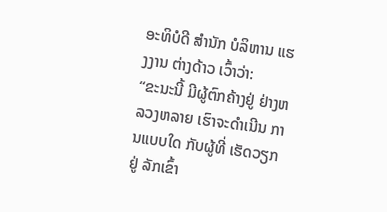ອະທິບໍດີ ສໍານັກ ບໍລິຫານ ແຮງງານ ຕ່າງດ້າວ ເວົ້າວ່າ:
“ຂະນະນີ້ ມີຜູ້ຕົກຄ້າງຢູ່ ຢ່າງຫລວງຫລາຍ ເຮົາຈະດໍາເນີນ ການແບບໃດ ກັບຜູ້ທີ່ ເຮັດວຽກຢູ່ ລັກເຂົ້າ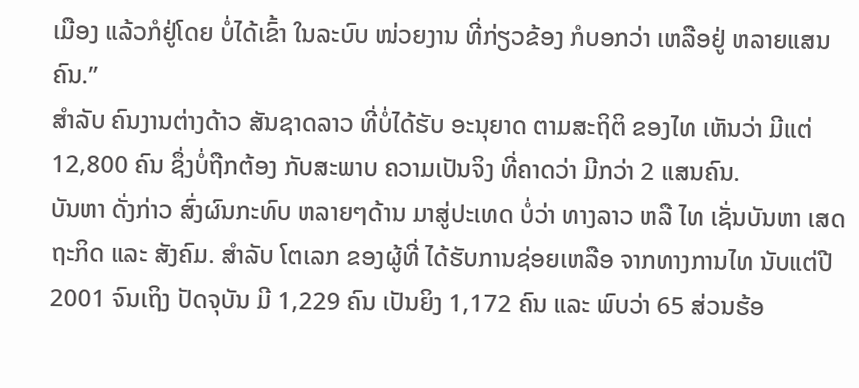ເມືອງ ແລ້ວກໍຢູ່ໂດຍ ບໍ່ໄດ້ເຂົ້າ ໃນລະບົບ ໜ່ວຍງານ ທີ່ກ່ຽວຂ້ອງ ກໍບອກວ່າ ເຫລືອຢູ່ ຫລາຍແສນຄົນ.”
ສໍາລັບ ຄົນງານຕ່າງດ້າວ ສັນຊາດລາວ ທີ່ບໍ່ໄດ້ຮັບ ອະນຸຍາດ ຕາມສະຖິຕິ ຂອງໄທ ເຫັນວ່າ ມີແຕ່ 12,800 ຄົນ ຊຶ່ງບໍ່ຖືກຕ້ອງ ກັບສະພາບ ຄວາມເປັນຈິງ ທີ່ຄາດວ່າ ມີກວ່າ 2 ແສນຄົນ.
ບັນຫາ ດັ່ງກ່າວ ສົ່ງຜົນກະທົບ ຫລາຍໆດ້ານ ມາສູ່ປະເທດ ບໍ່ວ່າ ທາງລາວ ຫລື ໄທ ເຊັ່ນບັນຫາ ເສດຖະກິດ ແລະ ສັງຄົມ. ສໍາລັບ ໂຕເລກ ຂອງຜູ້ທີ່ ໄດ້ຮັບການຊ່ອຍເຫລືອ ຈາກທາງການໄທ ນັບແຕ່ປີ 2001 ຈົນເຖິງ ປັດຈຸບັນ ມີ 1,229 ຄົນ ເປັນຍິງ 1,172 ຄົນ ແລະ ພົບວ່າ 65 ສ່ວນຮ້ອ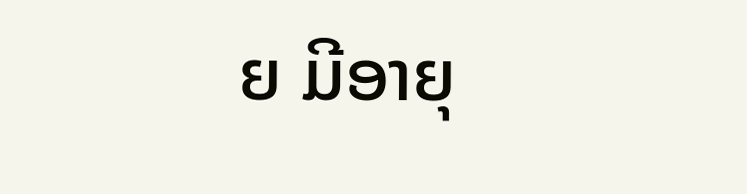ຍ ມີອາຍຸ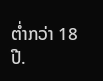ຕໍ່າກວ່າ 18 ປີ.